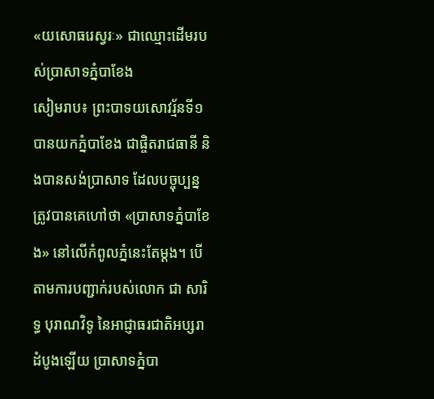«យសោធរេស្វរៈ» ជាឈ្មោះដើមរបស់ប្រាសាទភ្នំបាខែង
សៀមរាប៖ ព្រះបាទយសោវរ្ម័នទី១ បានយកភ្នំបាខែង ជាផ្ចិតរាជធានី និងបានសង់ប្រាសាទ ដែលបច្ចុប្បន្ន ត្រូវបានគេហៅថា «ប្រាសាទភ្នំបាខែង» នៅលើកំពូលភ្នំនេះតែម្ដង។ បើតាមការបញ្ជាក់របស់លោក ជា សារិទ្ធ បុរាណវិទូ នៃអាជ្ញាធរជាតិអប្សរា ដំបូងឡើយ ប្រាសាទភ្នំបា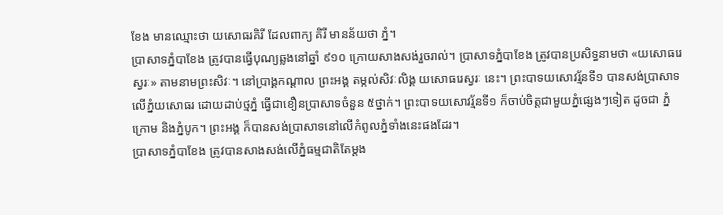ខែង មានឈ្មោះថា យសោធរគិរី ដែលពាក្យ គិរី មានន័យថា ភ្នំ។
ប្រាសាទភ្នំបាខែង ត្រូវបានធ្វើបុណ្យឆ្លងនៅឆ្នាំ ៩១០ ក្រោយសាងសង់រួចរាល់។ ប្រាសាទភ្នំបាខែង ត្រូវបានប្រសិទ្ធនាមថា «យសោធរេស្វរៈ» តាមនាមព្រះសិវៈ។ នៅប្រាង្គកណ្ដាល ព្រះអង្គ តម្កល់សិវៈលិង្គ យសោធរេស្វរៈ នេះ។ ព្រះបាទយសោវរ្ម័នទី១ បានសង់ប្រាសាទលើភ្នំយសោធរ ដោយដាប់ថ្មភ្នំ ធ្វើជាខឿនប្រាសាទចំនួន ៥ថ្នាក់។ ព្រះបាទយសោវរ្ម័នទី១ ក៏ចាប់ចិត្តជាមួយភ្នំផ្សេងៗទៀត ដូចជា ភ្នំក្រោម និងភ្នំបូក។ ព្រះអង្គ ក៏បានសង់ប្រាសាទនៅលើកំពូលភ្នំទាំងនេះផងដែរ។
ប្រាសាទភ្នំបាខែង ត្រូវបានសាងសង់លើភ្នំធម្មជាតិតែម្ដង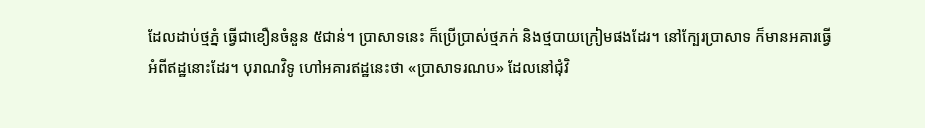ដែលដាប់ថ្មភ្នំ ធ្វើជាខឿនចំនួន ៥ជាន់។ ប្រាសាទនេះ ក៏ប្រើប្រាស់ថ្មភក់ និងថ្មបាយក្រៀមផងដែរ។ នៅក្បែរប្រាសាទ ក៏មានអគារធ្វើអំពីឥដ្ឋនោះដែរ។ បុរាណវិទូ ហៅអគារឥដ្ឋនេះថា «ប្រាសាទរណប» ដែលនៅជុំវិ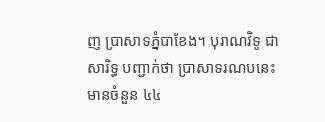ញ ប្រាសាទភ្នំបាខែង។ បុរាណវិទូ ជា សារិទ្ធ បញ្ជាក់ថា ប្រាសាទរណបនេះ មានចំនួន ៤៤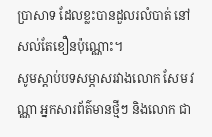ប្រាសាទ ដែលខ្លះបានដួលរលំបាត់ នៅសល់តែខឿនប៉ុណ្ណោះ។
សូមស្ដាប់បទសម្ភាសរវាងលោក សែម វណ្ណា អ្នកសារព័ត៌មានថ្មីៗ និងលោក ជា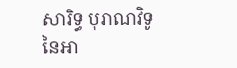សារិទ្ធ បុរាណវិទូ នៃអា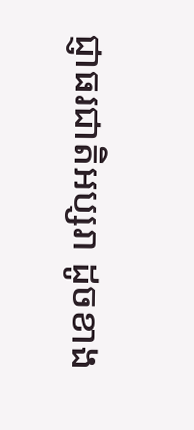ជ្ញាធរជាតិអប្សរា ដូចខាង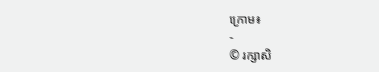ក្រោម៖
-
© រក្សាសិ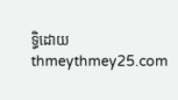ទ្ធិដោយ thmeythmey25.com